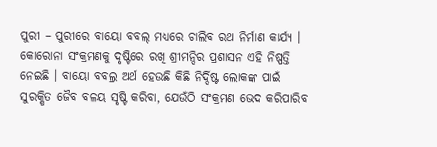ପୁରୀ – ପୁରୀରେ ବାୟୋ ବବଲ୍ ମଧ୍ୟରେ ଚାଲିବ ରଥ ନିର୍ମାଣ କାର୍ଯ୍ୟ । କୋରୋନା ସଂକ୍ରମଣକୁ ଦୃଷ୍ଟିରେ ରଖି ଶ୍ରୀମନ୍ଦିର ପ୍ରଶାସନ ଏହି ନିଷ୍ପତ୍ତି ନେଇଛି । ବାୟୋ ବବଲ୍ର ଅର୍ଥ ହେଉଛି କିଛି ନିର୍ଦ୍ଦିଷ୍ଟ ଲୋକଙ୍କ ପାଇଁ ସୁରକ୍ଷିତ ଜୈବ ବଳୟ ସୃଷ୍ଟି କରିବା, ଯେଉଁଠି ସଂକ୍ରମଣ ଭେଦ କରିପାରିବ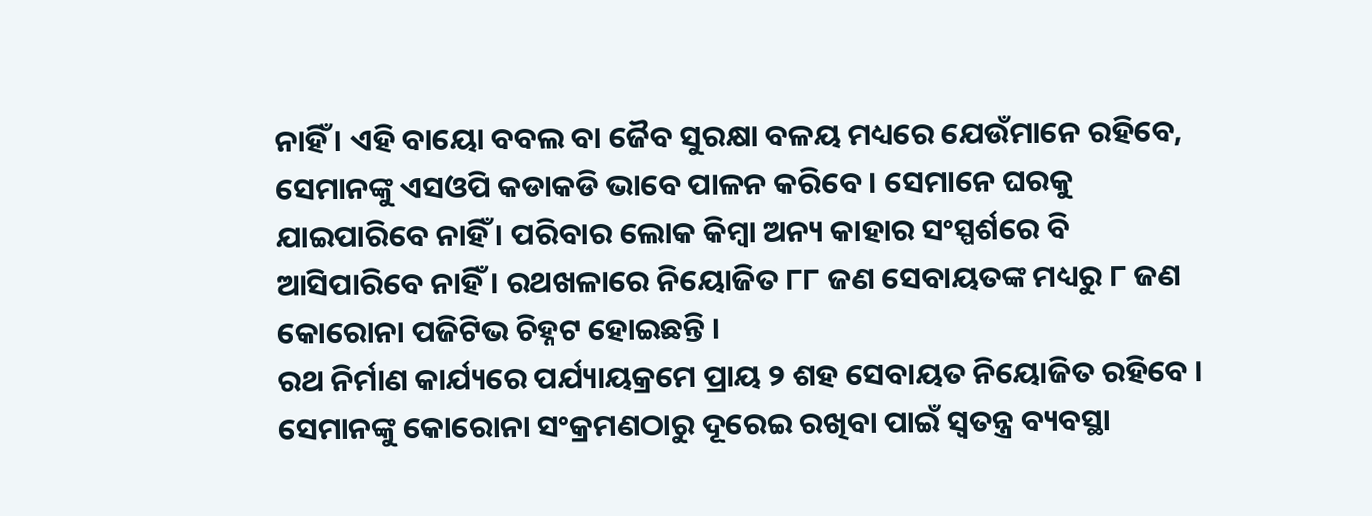ନାହିଁ । ଏହି ବାୟୋ ବବଲ ବା ଜୈବ ସୁରକ୍ଷା ବଳୟ ମଧ୍ୟରେ ଯେଉଁମାନେ ରହିବେ, ସେମାନଙ୍କୁ ଏସଓପି କଡାକଡି ଭାବେ ପାଳନ କରିବେ । ସେମାନେ ଘରକୁ ଯାଇପାରିବେ ନାହିଁ । ପରିବାର ଲୋକ କିମ୍ବା ଅନ୍ୟ କାହାର ସଂସ୍ପର୍ଶରେ ବି ଆସିପାରିବେ ନାହିଁ । ରଥଖଳାରେ ନିୟୋଜିତ ୮୮ ଜଣ ସେବାୟତଙ୍କ ମଧ୍ୟରୁ ୮ ଜଣ କୋରୋନା ପଜିଟିଭ ଚିହ୍ନଟ ହୋଇଛନ୍ତି ।
ରଥ ନିର୍ମାଣ କାର୍ଯ୍ୟରେ ପର୍ଯ୍ୟାୟକ୍ରମେ ପ୍ରାୟ ୨ ଶହ ସେବାୟତ ନିୟୋଜିତ ରହିବେ । ସେମାନଙ୍କୁ କୋରୋନା ସଂକ୍ରମଣଠାରୁ ଦୂରେଇ ରଖିବା ପାଇଁ ସ୍ୱତନ୍ତ୍ର ବ୍ୟବସ୍ଥା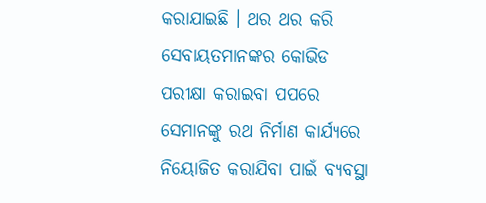କରାଯାଇଛି । ଥର ଥର କରି ସେବାୟତମାନଙ୍କର କୋଭିଡ ପରୀକ୍ଷା କରାଇବା ପପରେ ସେମାନଙ୍କୁ ରଥ ନିର୍ମାଣ କାର୍ଯ୍ୟରେ ନିୟୋଜିତ କରାଯିବା ପାଇଁ ବ୍ୟବସ୍ଥା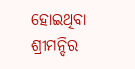ହୋଇଥିବା ଶ୍ରୀମନ୍ଦିର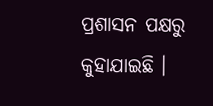ପ୍ରଶାସନ ପକ୍ଷରୁ କୁହାଯାଇଛି ।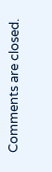Comments are closed.